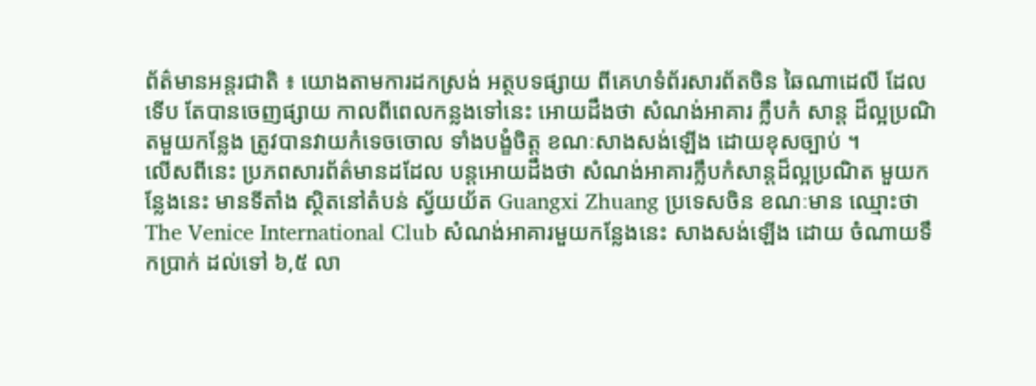ព័ត៌មានអន្តរជាតិ ៖ យោងតាមការដកស្រង់ អត្ថបទផ្សាយ ពីគេហទំព័រសារព័តចិន ឆៃណាដេលី ដែលទើប តែបានចេញផ្សាយ កាលពីពេលកន្លងទៅនេះ អោយដឹងថា សំណង់អាគារ ក្លឹបកំ សាន្ត ដ៏ល្អប្រណិតមួយកន្លែង ត្រូវបានវាយកំទេចចោល ទាំងបង្ខំចិត្ត ខណៈសាងសង់ឡើង ដោយខុសច្បាប់ ។
លើសពីនេះ ប្រភពសារព័ត៌មានដដែល បន្តអោយដឹងថា សំណង់អាគារក្លឹបកំសាន្តដ៏ល្អប្រណិត មួយកន្លែងនេះ មានទីតាំង ស្ថិតនៅតំបន់ ស្វ័យយ័ត Guangxi Zhuang ប្រទេសចិន ខណៈមាន ឈ្មោះថា The Venice International Club សំណង់អាគារមួយកន្លែងនេះ សាងសង់ឡើង ដោយ ចំណាយទឹកប្រាក់ ដល់ទៅ ៦,៥ លា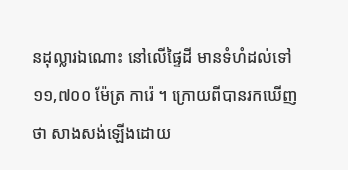នដុល្លារឯណោះ នៅលើផ្ទៃដី មានទំហំដល់ទៅ ១១,៧០០ ម៉ែត្រ ការ៉េ ។ ក្រោយពីបានរកឃើញថា សាងសង់ឡើងដោយ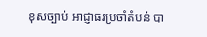ខុសច្បាប់ អាជ្ញាធរប្រចាំតំបន់ បា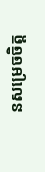នសម្រេចចិត្ត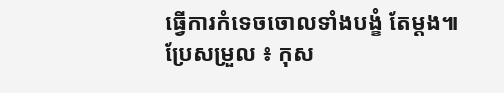ធ្វើការកំទេចចោលទាំងបង្ខំ តែម្តង៕
ប្រែសម្រួល ៖ កុស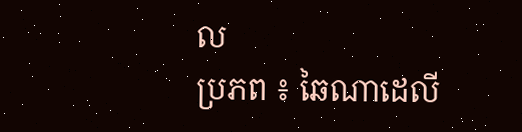ល
ប្រភព ៖ ឆៃណាដេលី